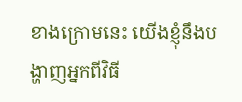ខាងក្រោមនេះ យើងខ្ញុំនឹងបង្ហាញអ្នកពីវិធី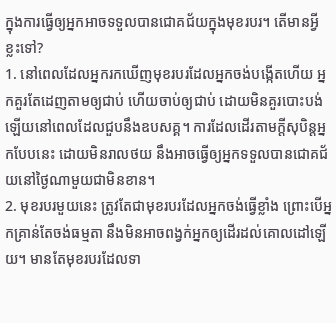ក្នុងការធ្វើឲ្យអ្នកអាចទទួលបានជោគជ័យក្នុងមុខរបរ។ តើមានអ្វីខ្លះទៅ?
1. នៅពេលដែលអ្នករកឃើញមុខរបរដែលអ្នកចង់បង្កើតហើយ អ្នកគួរតែដេញតាមឲ្យជាប់ ហើយចាប់ឲ្យជាប់ ដោយមិនគួរបោះបង់ឡើយនៅពេលដែលជួបនឹងឧបសគ្គ។ ការដែលដើរតាមក្តីសុបិន្តអ្នកបែបនេះ ដោយមិនរាលថយ នឹងអាចធ្វើឲ្យអ្នកទទួលបានជោគជ័យនៅថ្ងៃណាមួយជាមិនខាន។
2. មុខរបរមួយនេះ ត្រូវតែជាមុខរបរដែលអ្នកចង់ធ្វើខ្លាំង ព្រោះបើអ្នកគ្រាន់តែចង់ធម្មតា នឹងមិនអាចពង្វក់អ្នកឲ្យដើរដល់គោលដៅឡើយ។ មានតែមុខរបរដែលទា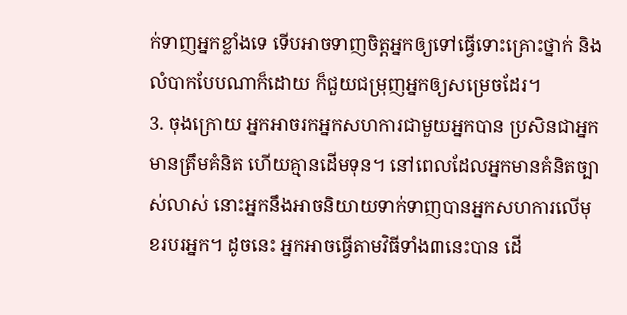ក់ទាញអ្នកខ្លាំងទេ ទើបអាចទាញចិត្តអ្នកឲ្យទៅធ្វើទោះគ្រោះថ្នាក់ និងលំបាកបែបណាក៏ដោយ ក៏ជួយជម្រុញអ្នកឲ្យសម្រេចដែរ។
3. ចុងក្រោយ អ្នកអាចរកអ្នកសហការជាមួយអ្នកបាន ប្រសិនជាអ្នកមានត្រឹមគំនិត ហើយគ្មានដើមទុន។ នៅពេលដែលអ្នកមានគំនិតច្បាស់លាស់ នោះអ្នកនឹងអាចនិយាយទាក់ទាញបានអ្នកសហការលើមុខរបរអ្នក។ ដូចនេះ អ្នកអាចធ្វើតាមវិធីទាំង៣នេះបាន ដើ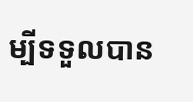ម្បីទទួលបាន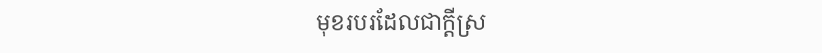មុខរបរដែលជាក្តីស្រ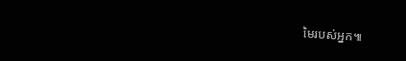មៃរបស់អ្នក៕